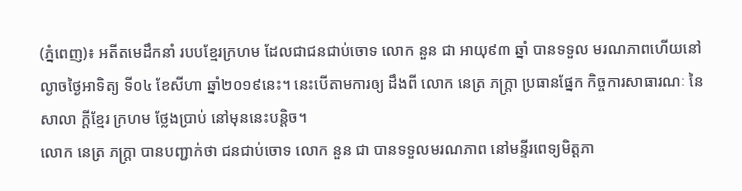(ភ្នំពេញ)៖ អតីតមេដឹកនាំ របបខ្មែរក្រហម ដែលជាជនជាប់ចោទ លោក នួន ជា អាយុ៩៣ ឆ្នាំ បានទទួល មរណភាពហើយនៅ ល្ងាចថ្ងៃអាទិត្យ ទី០៤ ខែសីហា ឆ្នាំ២០១៩នេះ។ នេះបើតាមការឲ្យ ដឹងពី លោក នេត្រ ភក្ត្រា ប្រធានផ្នែក កិច្ចការសាធារណៈ នៃសាលា ក្តីខ្មែរ ក្រហម ថ្លែងប្រាប់ នៅមុននេះបន្ដិច។
លោក នេត្រ ភក្ដ្រា បានបញ្ជាក់ថា ជនជាប់ចោទ លោក នួន ជា បានទទួលមរណភាព នៅមន្ទីរពេទ្យមិត្តភា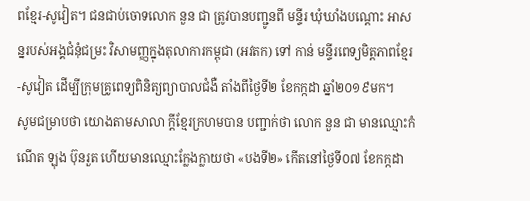ពខ្មែរ-សូវៀត។ ជនជាប់ចោទលោក នួន ជា ត្រូវបានបញ្ជូនពី មន្ទីរ ឃុំឃាំងបណ្តោះ អាសន្នរបស់អង្គជំនុំជម្រះ វិសាមញ្ញក្នុងតុលាការកម្ពុជា (អវតក) ទៅ កាន់ មន្ទីរពេទ្យមិត្តភាពខ្មែរ-សូវៀត ដើម្បីក្រុមគ្រូពេទ្យពិនិត្យព្យាបាលជំងឺ តាំងពីថ្ងៃទី២ ខែកក្កដា ឆ្នាំ២០១៩មក។
សូមជម្រាបថា យោងតាមសាលា ក្តីខ្មែរក្រហមបាន បញ្ជាក់ថា លោក នួន ជា មានឈ្មោះកំណើត ឡុង ប៊ុនរួត ហើយមានឈ្មោះក្លែងក្លាយថា «បងទី២» កើតនៅថ្ងៃទី០៧ ខែកក្កដា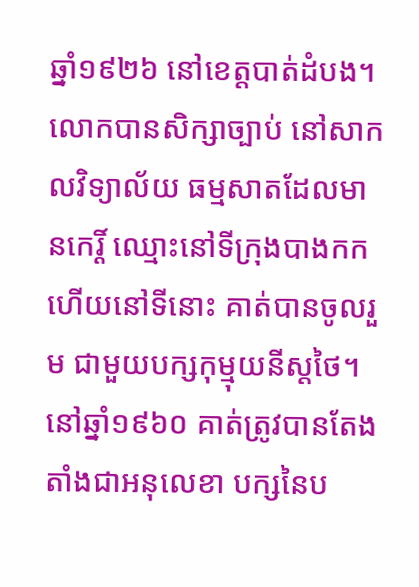ឆ្នាំ១៩២៦ នៅខេត្តបាត់ដំបង។
លោកបានសិក្សាច្បាប់ នៅសាកលវិទ្យាល័យ ធម្មសាតដែលមានកេរ្តិ៍ ឈ្មោះនៅទីក្រុងបាងកក ហើយនៅទីនោះ គាត់បានចូលរួម ជាមួយបក្សកុម្មុយនីស្តថៃ។
នៅឆ្នាំ១៩៦០ គាត់ត្រូវបានតែង តាំងជាអនុលេខា បក្សនៃប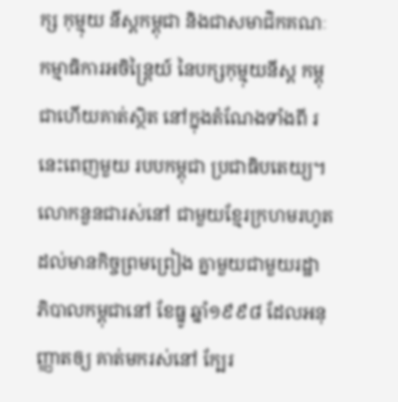ក្ស កុម្មុយ នីស្តកម្ពុជា និងជាសមាជិកគណៈ កម្មាធិការអចិន្ត្រៃយ៍ នៃបក្សកុម្មុយនីស្ត កម្ពុជាហើយគាត់ស្ថិត នៅក្នុងតំណែងទាំងពី រនេះពេញមួយ របបកម្ពុជា ប្រជាធិបតេយ្យ។
លោកនួនជារស់នៅ ជាមួយខ្មែរក្រហមរហូត ដល់មានកិច្ចព្រមព្រៀង គ្នាមួយជាមួយរដ្ឋា ភិបាលកម្ពុជានៅ ខែធ្នូ ឆ្នាំ១៩៩៨ ដែលអនុញ្ញាតឲ្យ គាត់មករស់នៅ ក្បែរ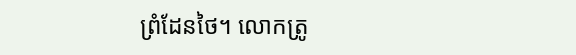ព្រំដែនថៃ។ លោកត្រូ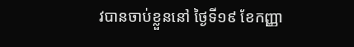វបានចាប់ខ្លួននៅ ថ្ងៃទី១៩ ខែកញ្ញា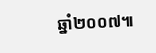ឆ្នាំ២០០៧៕